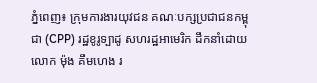ភ្នំពេញ៖ ក្រុមការងារយុវជន គណៈបក្សប្រជាជនកម្ពុជា (CPP) រដ្ឋខូរូទ្បាដូ សហរដ្ឋអាមេរិក ដឹកនាំដោយលោក ម៉ុង គឹមហេង រ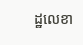ដ្ឋលេខា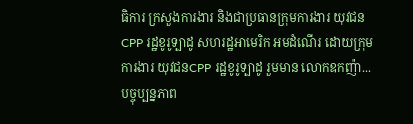ធិការ ក្រសួងការងារ និងជាប្រធានក្រុមការងារ យុវជន CPP រដ្ឋខូរូទ្បាដូ សហរដ្ឋអាមេរិក អមដំណើរ ដោយក្រុមការងារ យុវជនCPP រដ្ឋខូរូទ្បាដូ រួមមាន លោកឧកញ៉ា...
បច្ចុប្បន្នភាព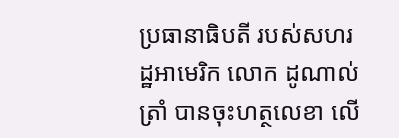ប្រធានាធិបតី របស់សហរដ្ឋអាមេរិក លោក ដូណាល់ ត្រាំ បានចុះហត្ថលេខា លើ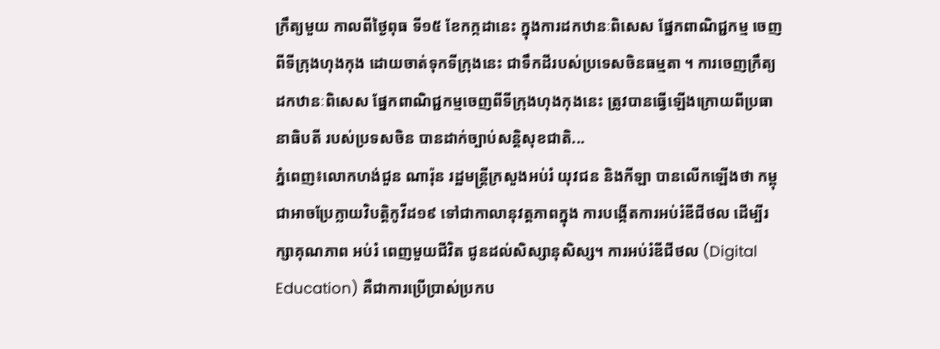ក្រឹត្យមួយ កាលពីថ្ងៃពុធ ទី១៥ ខែកក្កដានេះ ក្នុងការដកឋានៈពិសេស ផ្នែកពាណិជ្ជកម្ម ចេញពីទីក្រុងហុងកុង ដោយចាត់ទុកទីក្រុងនេះ ជាទឹកដីរបស់ប្រទេសចិនធម្មតា ។ ការចេញក្រឹត្យដកឋានៈពិសេស ផ្នែកពាណិជ្ជកម្មចេញពីទីក្រុងហុងកុងនេះ ត្រូវបានធ្វើឡើងក្រោយពីប្រធានាធិបតី របស់ប្រទសចិន បានដាក់ច្បាប់សន្តិសុខជាតិ...
ភ្នំពេញ៖លោកហង់ជួន ណារ៉ុន រដ្ឋមន្ត្រីក្រសួងអប់រំ យុវជន និងកីឡា បានលើកឡើងថា កម្ពុជាអាចប្រែក្លាយវិបត្តិកូវីដ១៩ ទៅជាកាលានុវត្តភាពក្នុង ការបង្កើតការអប់រំឌីជីថល ដើម្បីរក្សាគុណភាព អប់រំ ពេញមួយជីវិត ជូនដល់សិស្សានុសិស្ស។ ការអប់រំឌីជីថល (Digital Education) គឺជាការប្រើប្រាស់ប្រកប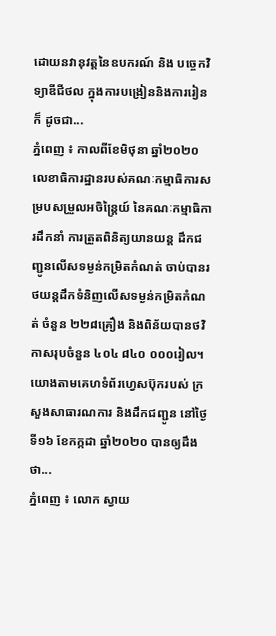ដោយនវានុវត្តនៃឧបករណ៍ និង បច្ចេកវិទ្យាឌីជីថល ក្នុងការបង្រៀននិងការរៀន ក៏ ដូចជា...
ភ្នំពេញ ៖ កាលពីខែមិថុនា ឆ្នាំ២០២០ លេខាធិការដ្ឋានរបស់គណៈកម្មាធិការសម្របសម្រួលអចិន្ត្រៃយ៍ នៃគណៈកម្មាធិការដឹកនាំ ការត្រួតពិនិត្យយានយន្ត ដឹកជញ្ជូនលើសទម្ងន់កម្រិតកំណត់ ចាប់បានរថយន្តដឹកទំនិញលើសទម្ងន់កម្រិតកំណត់ ចំនួន ២២៨គ្រឿង និងពិន័យបានថវិកាសរុបចំនួន ៤០៤ ៨៤០ ០០០រៀល។ យោងតាមគេហទំព័រហ្វេសប៊ុករបស់ ក្រសួងសាធារណការ និងដឹកជញ្ជូន នៅថ្ងៃទី១៦ ខែកក្កដា ឆ្នាំ២០២០ បានឲ្យដឹងថា...
ភ្នំពេញ ៖ លោក ស្វាយ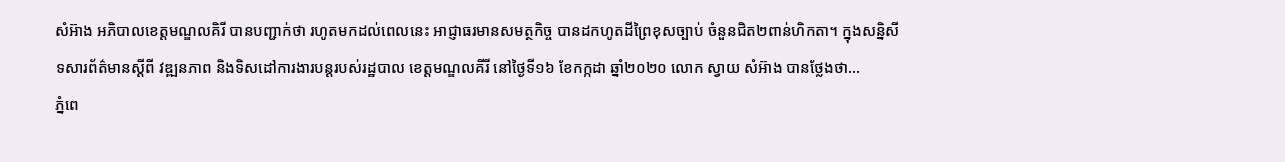សំអ៊ាង អភិបាលខេត្តមណ្ឌលគិរី បានបញ្ជាក់ថា រហូតមកដល់ពេលនេះ អាជ្ញាធរមានសមត្ថកិច្ច បានដកហូតដីព្រៃខុសច្បាប់ ចំនួនជិត២ពាន់ហិកតា។ ក្នុងសន្និសីទសារព័ត៌មានស្ដីពី វឌ្ឍនភាព និងទិសដៅការងារបន្ដរបស់រដ្ឋបាល ខេត្ដមណ្ឌលគីរី នៅថ្ងៃទី១៦ ខែកក្កដា ឆ្នាំ២០២០ លោក ស្វាយ សំអ៊ាង បានថ្លែងថា...
ភ្នំពេ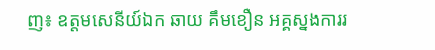ញ៖ ឧត្តមសេនីយ៍ឯក ឆាយ គឹមខឿន អគ្គស្នងការរ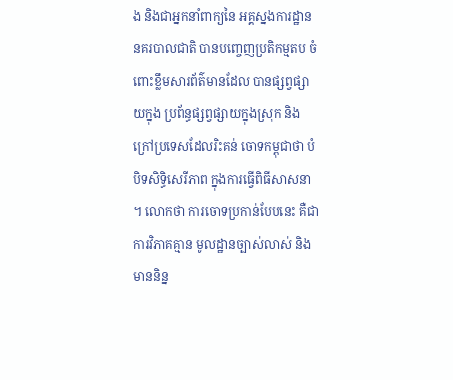ង និងជាអ្នកនាំពាក្យនៃ អគ្គស្នងការដ្ឋាននគរបាលជាតិ បានបញ្ចេញប្រតិកម្មតប ចំពោះខ្លឹមសារព័ត៌មានដែល បានផ្សព្វផ្សាយក្នុង ប្រព័ន្ធផ្សព្វផ្សាយក្នុងស្រុក និងក្រៅប្រទេសដែលរិះគន់ ចោទកម្ពុជាថា បំបិទសិទ្ធិសេរីភាព ក្នុងការធ្វើពិធីសាសនា ។ លោកថា ការចោទប្រកាន់បែបនេះ គឺជាការវិភាគគ្មាន មូលដ្ឋានច្បាស់លាស់ និងមាននិន្ន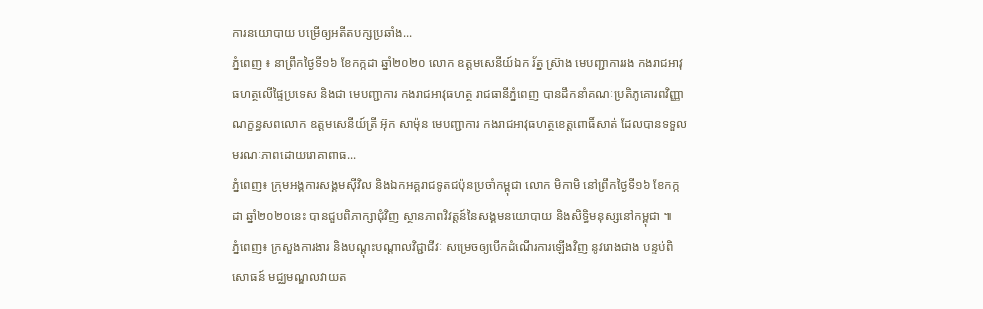ការនយោបាយ បម្រើឲ្យអតីតបក្សប្រឆាំង...
ភ្នំពេញ ៖ នាព្រឹកថ្ងៃទី១៦ ខែកក្កដា ឆ្នាំ២០២០ លោក ឧត្តមសេនីយ៍ឯក រ័ត្ន ស្រ៊ាង មេបញ្ជាការរង កងរាជអាវុធហត្ថលើផ្ទៃប្រទេស និងជា មេបញ្ជាការ កងរាជអាវុធហត្ថ រាជធានីភ្នំពេញ បានដឹកនាំគណៈប្រតិភូគោរពវិញ្ញាណក្ខន្ធសពលោក ឧត្តមសេនីយ៍ត្រី អ៊ុក សាម៉ុន មេបញ្ជាការ កងរាជអាវុធហត្ថខេត្តពោធិ៍សាត់ ដែលបានទទួលមរណៈភាពដោយរោគាពាធ...
ភ្នំពេញ៖ ក្រុមអង្គការសង្គមស៊ីវិល និងឯកអគ្គរាជទូតជប៉ុនប្រចាំកម្ពុជា លោក មិកាមិ នៅព្រឹកថ្ងៃទី១៦ ខែកក្កដា ឆ្នាំ២០២០នេះ បានជួបពិភាក្សាជុំវិញ ស្ថានភាពវិវត្តន៍នៃសង្គមនយោបាយ និងសិទ្ធិមនុស្សនៅកម្ពុជា ៕
ភ្នំពេញ៖ ក្រសួងការងារ និងបណ្ដុះបណ្ដាលវិជ្ជាជីវៈ សម្រេចឲ្យបើកដំណើរការឡើងវិញ នូវរោងជាង បន្ទប់ពិសោធន៍ មជ្ឈមណ្ឌលវាយត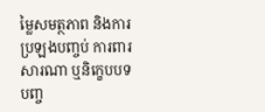ម្លៃសមត្ថភាព និងការប្រឡងបញ្ចប់ ការពារសារណា ឬនិក្ខេបបទបញ្ច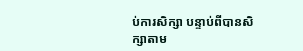ប់ការសិក្សា បន្ទាប់ពីបានសិក្សាតាម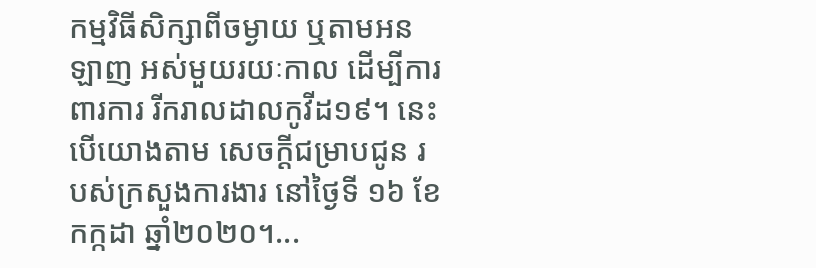កម្មវិធីសិក្សាពីចម្ងាយ ឬតាមអនឡាញ អស់មួយរយៈកាល ដើម្បីការពារការ រីករាលដាលកូវីដ១៩។ នេះបើយោងតាម សេចក្ដីជម្រាបជូន របស់ក្រសួងការងារ នៅថ្ងៃទី ១៦ ខែកក្កដា ឆ្នាំ២០២០។...